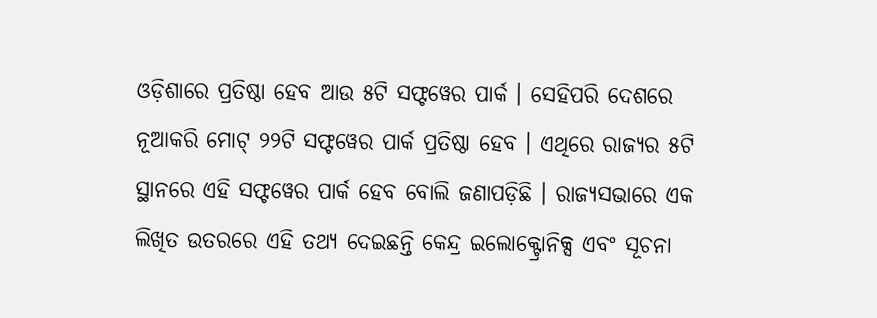ଓଡ଼ିଶାରେ ପ୍ରତିଷ୍ଠା ହେବ ଆଉ ୫ଟି ସଫ୍ଟୱେର ପାର୍କ । ସେହିପରି ଦେଶରେ ନୂଆକରି ମୋଟ୍ ୨୨ଟି ସଫ୍ଟୱେର ପାର୍କ ପ୍ରତିଷ୍ଠା ହେବ । ଏଥିରେ ରାଜ୍ୟର ୫ଟି ସ୍ଥାନରେ ଏହି ସଫ୍ଟୱେର ପାର୍କ ହେବ ବୋଲି ଜଣାପଡ଼ିଛି । ରାଜ୍ୟସଭାରେ ଏକ ଲିଖିତ ଉତରରେ ଏହି ତଥ୍ୟ ଦେଇଛନ୍ତି କେନ୍ଦ୍ର ଇଲୋକ୍ଟ୍ରୋନିକ୍ସ ଏବଂ ସୂଚନା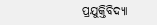ପ୍ରଯୁକ୍ତିବିଦ୍ୟା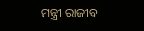ମନ୍ତ୍ରୀ ରାଜୀବ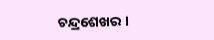ଚନ୍ଦ୍ରଶେଖର ।